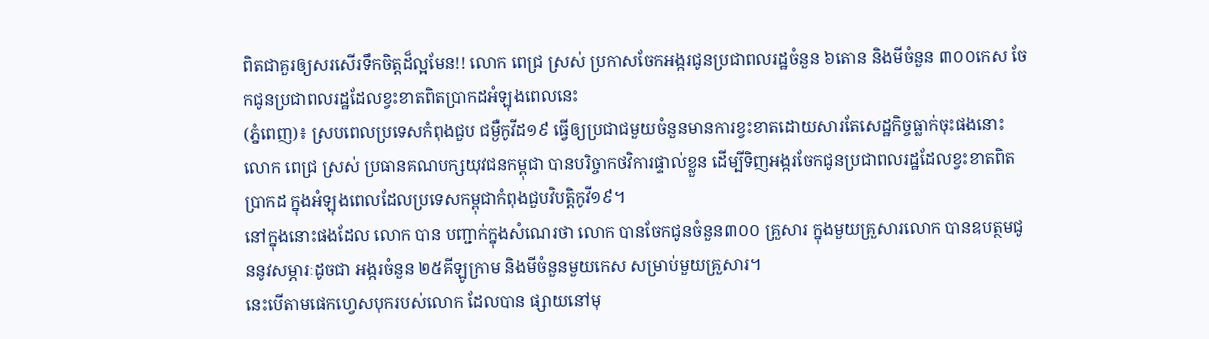ពិតជាគួរឲ្យសរសើរទឹកចិត្តដ៏ល្អមែន!! លោក ពេជ្រ ស្រស់ ប្រកាសចែកអង្ករជូនប្រជាពលរដ្ឋចំនួន ៦តោន និងមីចំនួន ៣០០កេស ចែកជូនប្រជាពលរដ្ឋដែលខ្វះខាតពិតប្រាកដអំឡុងពេលនេះ
(ភ្នំពេញ)៖ ស្របពេលប្រទេសកំពុងជួប ជម្ងឺកូវីដ១៩ ធ្វើឲ្យប្រជាជមួយចំនួនមានការខ្វះខាតដោយសារតែសេដ្ឋកិច្ចធ្លាក់ចុះផងនោះ លោក ពេជ្រ ស្រស់ ប្រធានគណបក្សយុវជនកម្ពុជា បានបរិច្ចាកថវិការផ្ទាល់ខ្លួន ដើម្បីទិញអង្ករចែកជូនប្រជាពលរដ្ឋដែលខ្វះខាតពិតប្រាកដ ក្នុងអំឡុងពេលដែលប្រទេសកម្ពុជាកំពុងជួបវិបត្តិកូវី១៩។
នៅក្នុងនោះផងដែល លោក បាន បញ្ជាក់ក្នុងសំណេរថា លោក បានចែកជូនចំនួន៣០០ គ្រួសារ ក្នុងមួយគ្រួសារលោក បានឧបត្ថមជូននូវសម្ភារៈដូចជា អង្ករចំនួន ២៥គីឡូក្រាម និងមីចំនួនមួយកេស សម្រាប់មួយគ្រួសារ។
នេះបើតាមផេកហ្វេសបុករបស់លោក ដែលបាន ផ្សាយនៅមុ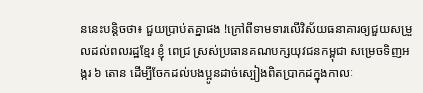ននេះបន្តិចថា៖ ជួយប្រាប់តគ្នាផង !ក្រៅពីទាមទារលើវិស័យធនាគារឲ្យជួយសម្រួលដល់ពលរដ្ឋខ្មែរ ខ្ញុំ ពេជ្រ ស្រស់ប្រធានគណបក្សយុវជនកម្ពុជា សម្រេចទិញអង្ករ ៦ តោន ដើម្បីចែកដល់បងប្អូនដាច់ស្បៀងពិតប្រាកដក្នុងកាលៈ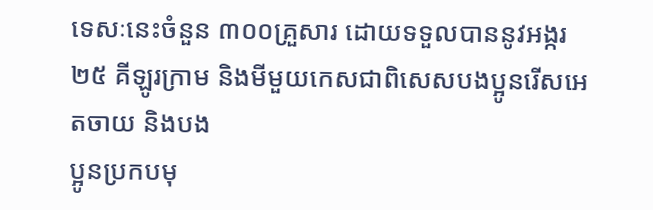ទេសៈនេះចំនួន ៣០០គ្រួសារ ដោយទទួលបាននូវអង្ករ ២៥ គីឡូរក្រាម និងមីមួយកេសជាពិសេសបងប្អូនរើសអេតចាយ និងបង
ប្អូនប្រកបមុ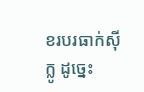ខរបរធាក់ស៊ីក្លូ ដូច្នេះ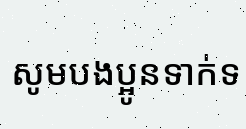សូមបងប្អូនទាក់ទ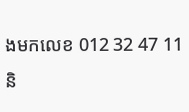ងមកលេខ 012 32 47 11និ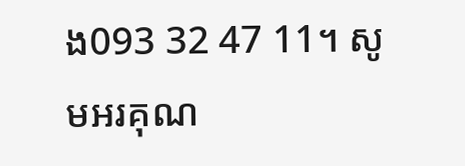ង093 32 47 11។ សូមអរគុណ